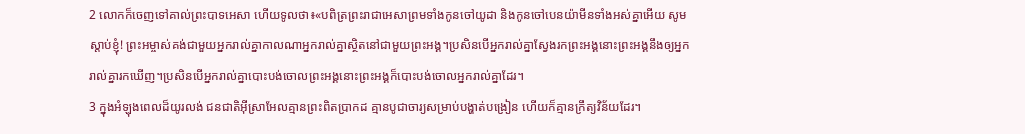2 លោកក៏ចេញទៅគាល់ព្រះបាទអេសា ហើយទូលថា៖«បពិត្រព្រះរាជាអេសាព្រមទាំងកូនចៅយូដា និងកូនចៅបេនយ៉ាមីនទាំងអស់គ្នាអើយ សូមស្ដាប់ខ្ញុំ! ព្រះអម្ចាស់គង់ជាមួយអ្នករាល់គ្នាកាលណាអ្នករាល់គ្នាស្ថិតនៅជាមួយព្រះអង្គ។ប្រសិនបើអ្នករាល់គ្នាស្វែងរកព្រះអង្គនោះព្រះអង្គនឹងឲ្យអ្នករាល់គ្នារកឃើញ។ប្រសិនបើអ្នករាល់គ្នាបោះបង់ចោលព្រះអង្គនោះព្រះអង្គក៏បោះបង់ចោលអ្នករាល់គ្នាដែរ។
3 ក្នុងអំឡុងពេលដ៏យូរលង់ ជនជាតិអ៊ីស្រាអែលគ្មានព្រះពិតប្រាកដ គ្មានបូជាចារ្យសម្រាប់បង្ហាត់បង្រៀន ហើយក៏គ្មានក្រឹត្យវិន័យដែរ។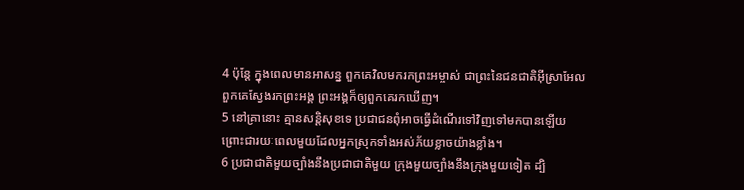4 ប៉ុន្តែ ក្នុងពេលមានអាសន្ន ពួកគេវិលមករកព្រះអម្ចាស់ ជាព្រះនៃជនជាតិអ៊ីស្រាអែល ពួកគេស្វែងរកព្រះអង្គ ព្រះអង្គក៏ឲ្យពួកគេរកឃើញ។
5 នៅគ្រានោះ គ្មានសន្តិសុខទេ ប្រជាជនពុំអាចធ្វើដំណើរទៅវិញទៅមកបានឡើយ ព្រោះជារយៈពេលមួយដែលអ្នកស្រុកទាំងអស់ភ័យខ្លាចយ៉ាងខ្លាំង។
6 ប្រជាជាតិមួយច្បាំងនឹងប្រជាជាតិមួយ ក្រុងមួយច្បាំងនឹងក្រុងមួយទៀត ដ្បិ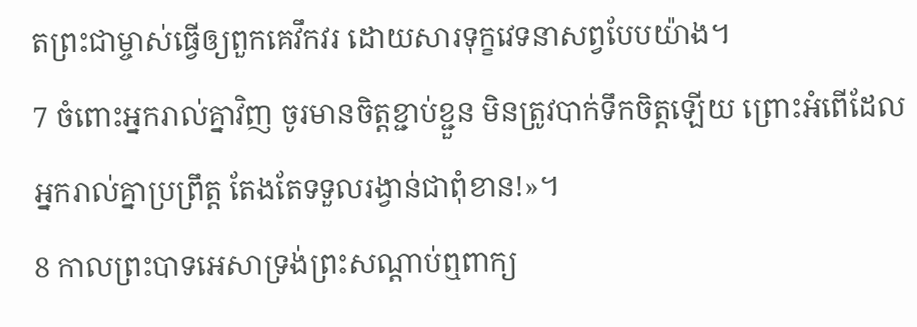តព្រះជាម្ចាស់ធ្វើឲ្យពួកគេវឹកវរ ដោយសារទុក្ខវេទនាសព្វបែបយ៉ាង។
7 ចំពោះអ្នករាល់គ្នាវិញ ចូរមានចិត្តខ្ជាប់ខ្ជួន មិនត្រូវបាក់ទឹកចិត្តឡើយ ព្រោះអំពើដែលអ្នករាល់គ្នាប្រព្រឹត្ត តែងតែទទួលរង្វាន់ជាពុំខាន!»។
8 កាលព្រះបាទអេសាទ្រង់ព្រះសណ្ដាប់ឮពាក្យ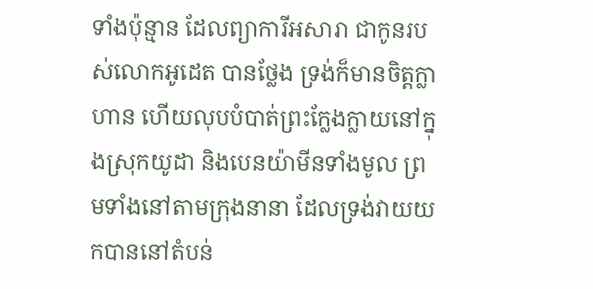ទាំងប៉ុន្មាន ដែលព្យាការីអសារា ជាកូនរបស់លោកអូដេត បានថ្លែង ទ្រង់ក៏មានចិត្តក្លាហាន ហើយលុបបំបាត់ព្រះក្លែងក្លាយនៅក្នុងស្រុកយូដា និងបេនយ៉ាមីនទាំងមូល ព្រមទាំងនៅតាមក្រុងនានា ដែលទ្រង់វាយយកបាននៅតំបន់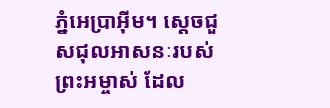ភ្នំអេប្រាអ៊ីម។ ស្ដេចជួសជុលអាសនៈរបស់ព្រះអម្ចាស់ ដែល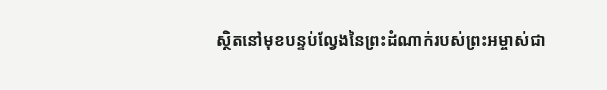ស្ថិតនៅមុខបន្ទប់ល្វែងនៃព្រះដំណាក់របស់ព្រះអម្ចាស់ជា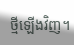ថ្មីឡើងវិញ។